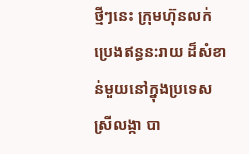ថ្មីៗនេះ ក្រុមហ៊ុនលក់ប្រេងឥន្ធន:រាយ ដ៏សំខាន់មួយនៅក្នុងប្រទេសស្រីលង្កា បា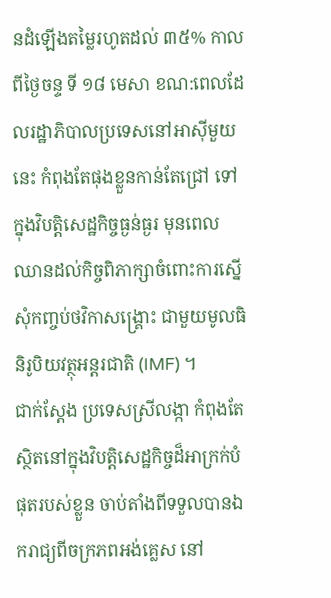នដំឡើងតម្លៃរហូតដល់ ៣៥% កាលពីថ្ងៃចន្ទ ទី ១៨ មេសា ខណ:ពេលដែលរដ្ឋាភិបាលប្រទេសនៅអាស៊ីមួយនេះ កំពុងតែផុងខ្លួនកាន់តែជ្រៅ ទៅក្នុងវិបត្តិសេដ្ឋកិច្ចធ្ងន់ធ្ងរ មុនពេលឈានដល់កិច្ចពិភាក្សាចំពោះការស្នើសុំកញ្ចប់ថវិកាសង្គ្រោះ ជាមួយមូលធិនិរូបិយវត្ថុអន្តរជាតិ (IMF) ។
ជាក់ស្តែង ប្រទេសស្រីលង្កា កំពុងតែស្ថិតនៅក្នុងវិបត្តិសេដ្ឋកិច្ចដ៏អាក្រក់បំផុតរបស់ខ្លួន ចាប់តាំងពីទទួលបានឯករាជ្យពីចក្រភពអង់គ្លេស នៅ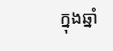ក្នុងឆ្នាំ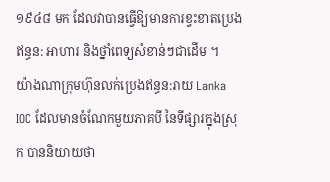១៩៤៨ មក ដែលវាបានធ្វើឱ្យមានការខ្វះខាតប្រេងឥន្ធន: អាហារ និងថ្នាំពេទ្យសំខាន់ៗជាដើម ។
យ៉ាងណាក្រុមហ៊ុនលក់ប្រេងឥន្ធន:រាយ Lanka IOC ដែលមានចំណែកមួយភាគបី នៃទីផ្សារក្នុងស្រុក បាននិយាយថា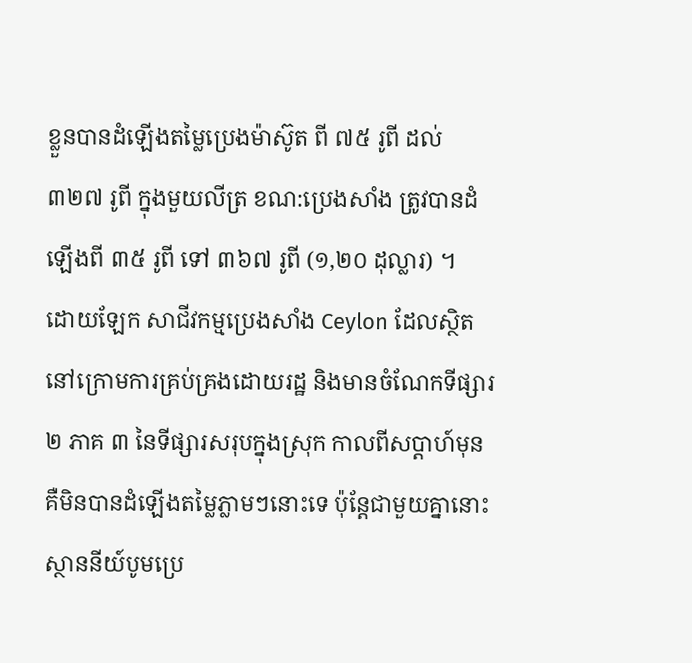ខ្លួនបានដំឡើងតម្លៃប្រេងម៉ាស៊ូត ពី ៧៥ រូពី ដល់ ៣២៧ រូពី ក្នុងមួយលីត្រ ខណ:ប្រេងសាំង ត្រូវបានដំឡើងពី ៣៥ រូពី ទៅ ៣៦៧ រូពី (១,២០ ដុល្លារ) ។
ដោយឡែក សាជីវកម្មប្រេងសាំង Ceylon ដែលស្ថិតនៅក្រោមការគ្រប់គ្រងដោយរដ្ឋ និងមានចំណែកទីផ្សារ ២ ភាគ ៣ នៃទីផ្សារសរុបក្នុងស្រុក កាលពីសប្តាហ៍មុន គឺមិនបានដំឡើងតម្លៃភ្លាមៗនោះទេ ប៉ុន្តែជាមួយគ្នានោះ ស្ថាននីយ៍បូមប្រេ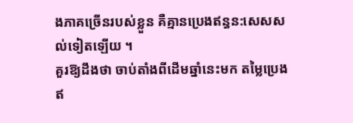ងភាគច្រើនរបស់ខ្លួន គឺគ្មានប្រេងឥន្ធន:សេសសល់ទៀតឡើយ ។
គួរឱ្យដឹងថា ចាប់តាំងពីដើមឆ្នាំនេះមក តម្លៃប្រេងឥ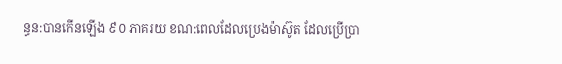ន្ធន:បានកើនឡើង ៩០ ភាគរយ ខណ:ពេលដែលប្រេងម៉ាស៊ូត ដែលប្រើប្រា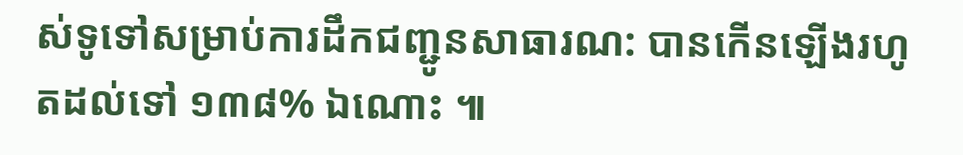ស់ទូទៅសម្រាប់ការដឹកជញ្ជូនសាធារណ: បានកើនឡើងរហូតដល់ទៅ ១៣៨% ឯណោះ ៕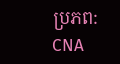ប្រភព: CNA